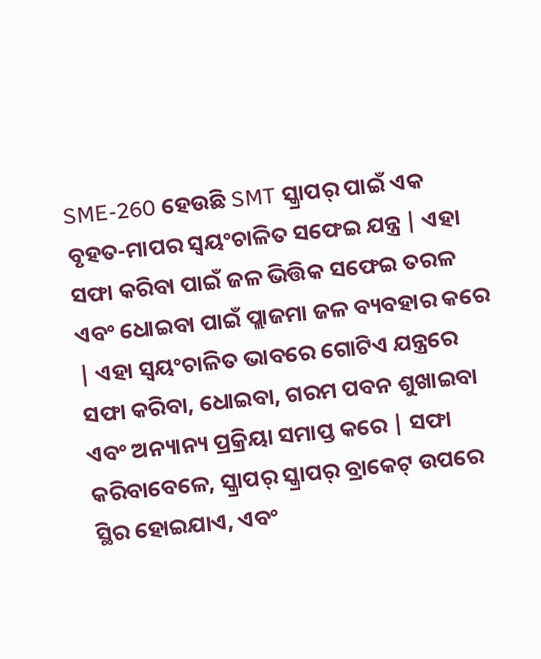SME-260 ହେଉଛି SMT ସ୍କ୍ରାପର୍ ପାଇଁ ଏକ ବୃହତ-ମାପର ସ୍ୱୟଂଚାଳିତ ସଫେଇ ଯନ୍ତ୍ର | ଏହା ସଫା କରିବା ପାଇଁ ଜଳ ଭିତ୍ତିକ ସଫେଇ ତରଳ ଏବଂ ଧୋଇବା ପାଇଁ ପ୍ଲାଜମା ଜଳ ବ୍ୟବହାର କରେ | ଏହା ସ୍ୱୟଂଚାଳିତ ଭାବରେ ଗୋଟିଏ ଯନ୍ତ୍ରରେ ସଫା କରିବା, ଧୋଇବା, ଗରମ ପବନ ଶୁଖାଇବା ଏବଂ ଅନ୍ୟାନ୍ୟ ପ୍ରକ୍ରିୟା ସମାପ୍ତ କରେ | ସଫା କରିବାବେଳେ, ସ୍କ୍ରାପର୍ ସ୍କ୍ରାପର୍ ବ୍ରାକେଟ୍ ଉପରେ ସ୍ଥିର ହୋଇଯାଏ, ଏବଂ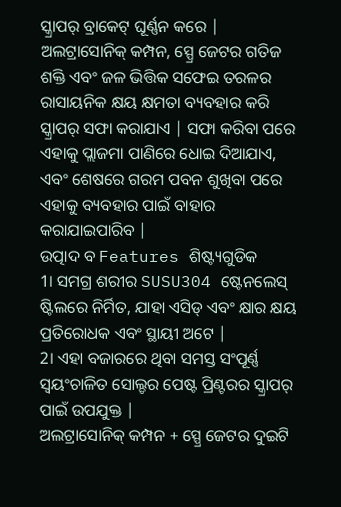ସ୍କ୍ରାପର୍ ବ୍ରାକେଟ୍ ଘୂର୍ଣ୍ଣନ କରେ | ଅଲଟ୍ରାସୋନିକ୍ କମ୍ପନ, ସ୍ପ୍ରେ ଜେଟର ଗତିଜ ଶକ୍ତି ଏବଂ ଜଳ ଭିତ୍ତିକ ସଫେଇ ତରଳର ରାସାୟନିକ କ୍ଷୟ କ୍ଷମତା ବ୍ୟବହାର କରି ସ୍କ୍ରାପର୍ ସଫା କରାଯାଏ | ସଫା କରିବା ପରେ ଏହାକୁ ପ୍ଲାଜମା ପାଣିରେ ଧୋଇ ଦିଆଯାଏ, ଏବଂ ଶେଷରେ ଗରମ ପବନ ଶୁଖିବା ପରେ ଏହାକୁ ବ୍ୟବହାର ପାଇଁ ବାହାର କରାଯାଇପାରିବ |
ଉତ୍ପାଦ ବ Features ଶିଷ୍ଟ୍ୟଗୁଡିକ
1। ସମଗ୍ର ଶରୀର SUSU304 ଷ୍ଟେନଲେସ୍ ଷ୍ଟିଲରେ ନିର୍ମିତ, ଯାହା ଏସିଡ୍ ଏବଂ କ୍ଷାର କ୍ଷୟ ପ୍ରତିରୋଧକ ଏବଂ ସ୍ଥାୟୀ ଅଟେ |
2। ଏହା ବଜାରରେ ଥିବା ସମସ୍ତ ସଂପୂର୍ଣ୍ଣ ସ୍ୱୟଂଚାଳିତ ସୋଲ୍ଡର ପେଷ୍ଟ ପ୍ରିଣ୍ଟରର ସ୍କ୍ରାପର୍ ପାଇଁ ଉପଯୁକ୍ତ |
ଅଲଟ୍ରାସୋନିକ୍ କମ୍ପନ + ସ୍ପ୍ରେ ଜେଟର ଦୁଇଟି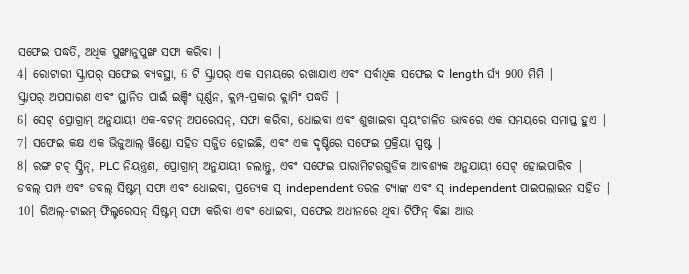ସଫେଇ ପଦ୍ଧତି, ଅଧିକ ପୁଙ୍ଖାନୁପୁଙ୍ଖ ସଫା କରିବା |
4। ରୋଟାରୀ ସ୍କ୍ରାପର୍ ସଫେଇ ବ୍ୟବସ୍ଥା, 6 ଟି ସ୍କ୍ରାପର୍ ଏକ ସମୟରେ ରଖାଯାଏ ଏବଂ ସର୍ବାଧିକ ସଫେଇ ଦ length ର୍ଘ୍ୟ 900 ମିମି |
ସ୍କ୍ରାପର୍ ଅପସାରଣ ଏବଂ ସ୍ଥାନିତ ପାଇଁ ଇଞ୍ଚିଂ ଘୂର୍ଣ୍ଣନ, କ୍ଲମ୍ପ-ପ୍ରକାର କ୍ଲାମିଂ ପଦ୍ଧତି |
6। ସେଟ୍ ପ୍ରୋଗ୍ରାମ୍ ଅନୁଯାୟୀ ଏକ-ବଟନ୍ ଅପରେସନ୍, ସଫା କରିବା, ଧୋଇବା ଏବଂ ଶୁଖାଇବା ସ୍ୱୟଂଚାଳିତ ଭାବରେ ଏକ ସମୟରେ ସମାପ୍ତ ହୁଏ |
7। ସଫେଇ କକ୍ଷ ଏକ ଭିଜୁଆଲ୍ ୱିଣ୍ଡୋ ସହିତ ସଜ୍ଜିତ ହୋଇଛି, ଏବଂ ଏକ ଦୃଷ୍ଟିରେ ସଫେଇ ପ୍ରକ୍ରିୟା ସ୍ପଷ୍ଟ |
8। ରଙ୍ଗ ଟଚ୍ ସ୍କ୍ରିନ୍, PLC ନିୟନ୍ତ୍ରଣ, ପ୍ରୋଗ୍ରାମ୍ ଅନୁଯାୟୀ ଚଲାନ୍ତୁ, ଏବଂ ସଫେଇ ପାରାମିଟରଗୁଡିକ ଆବଶ୍ୟକ ଅନୁଯାୟୀ ସେଟ୍ ହୋଇପାରିବ |
ଡବଲ୍ ପମ୍ପ ଏବଂ ଡବଲ୍ ସିଷ୍ଟମ୍ ସଫା ଏବଂ ଧୋଇବା, ପ୍ରତ୍ୟେକ ସ୍ independent ତରଳ ଟ୍ୟାଙ୍କ ଏବଂ ସ୍ independent ପାଇପଲାଇନ ସହିତ |
10। ରିଅଲ୍-ଟାଇମ୍ ଫିଲ୍ଟରେସନ୍ ସିଷ୍ଟମ୍ ସଫା କରିବା ଏବଂ ଧୋଇବା, ସଫେଇ ଅଧୀନରେ ଥିବା ଟିଫିନ୍ ବିଛା ଆଉ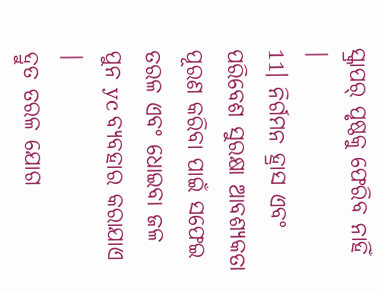ସ୍କ୍ରାପର୍ ପୃଷ୍ଠକୁ ଫେରିବ ନାହିଁ |
11। ନିର୍ଗମନ ହ୍ରାସ ଏବଂ ପରିବେଶ ସୁରକ୍ଷା ଆବଶ୍ୟକତା ପୂରଣ କରିବା ପାଇଁ ସଫେଇ ତରଳ ଏବଂ ଧୋଇବା ଜଳ ପୁନ yc ବ୍ୟବହାର କରାଯାଏ |
ଦ୍ରୁତ ତରଳ ଯୋଗ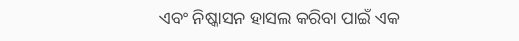ଏବଂ ନିଷ୍କାସନ ହାସଲ କରିବା ପାଇଁ ଏକ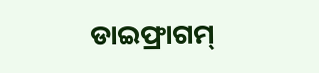ଡାଇଫ୍ରାଗମ୍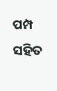ପମ୍ପ ସହିତ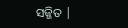ସଜ୍ଜିତ |